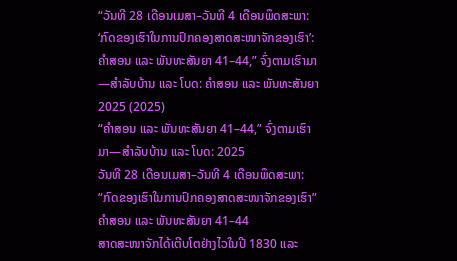“ວັນທີ 28 ເດືອນເມສາ–ວັນທີ 4 ເດືອນພຶດສະພາ: ‘ກົດຂອງເຮົາໃນການປົກຄອງສາດສະໜາຈັກຂອງເຮົາ’: ຄຳສອນ ແລະ ພັນທະສັນຍາ 41–44,” ຈົ່ງຕາມເຮົາມາ—ສຳລັບບ້ານ ແລະ ໂບດ: ຄຳສອນ ແລະ ພັນທະສັນຍາ 2025 (2025)
“ຄຳສອນ ແລະ ພັນທະສັນຍາ 41–44,” ຈົ່ງຕາມເຮົາມາ—ສຳລັບບ້ານ ແລະ ໂບດ: 2025
ວັນທີ 28 ເດືອນເມສາ–ວັນທີ 4 ເດືອນພຶດສະພາ: “ກົດຂອງເຮົາໃນການປົກຄອງສາດສະໜາຈັກຂອງເຮົາ”
ຄຳສອນ ແລະ ພັນທະສັນຍາ 41–44
ສາດສະໜາຈັກໄດ້ເຕີບໂຕຢ່າງໄວໃນປີ 1830 ແລະ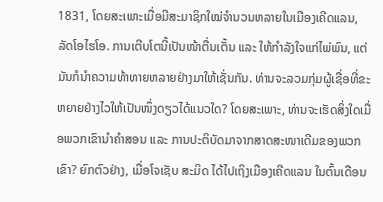1831, ໂດຍສະເພາະເມື່ອມີສະມາຊິກໃໝ່ຈຳນວນຫລາຍໃນເມືອງເຄີດແລນ, ລັດໂອໄຮໂອ. ການເຕີບໂຕນີ້ເປັນໜ້າຕື່ນເຕັ້ນ ແລະ ໃຫ້ກຳລັງໃຈແກ່ໄພ່ພົນ, ແຕ່ມັນກໍນຳຄວາມທ້າທາຍຫລາຍຢ່າງມາໃຫ້ເຊັ່ນກັນ. ທ່ານຈະລວມກຸ່ມຜູ້ເຊື່ອທີ່ຂະຫຍາຍຢ່າງໄວໃຫ້ເປັນໜຶ່ງດຽວໄດ້ແນວໃດ? ໂດຍສະເພາະ, ທ່ານຈະເຮັດສິ່ງໃດເມື່ອພວກເຂົານຳຄຳສອນ ແລະ ການປະຕິບັດມາຈາກສາດສະໜາເດີມຂອງພວກເຂົາ? ຍົກຕົວຢ່າງ, ເມື່ອໂຈເຊັບ ສະມິດ ໄດ້ໄປເຖິງເມືອງເຄີດແລນ ໃນຕົ້ນເດືອນ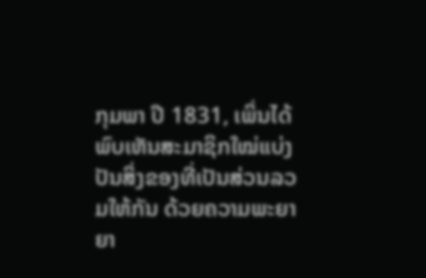ກຸມພາ ປີ 1831, ເພິ່ນໄດ້ພົບເຫັນສະມາຊິກໃໝ່ແບ່ງປັນສິ່ງຂອງທີ່ເປັນສ່ວນລວມໃຫ້ກັນ ດ້ວຍຄວາມພະຍາຍາ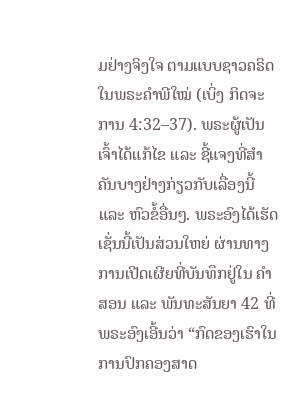ມຢ່າງຈິງໃຈ ຕາມແບບຊາວຄຣິດໃນພຣະຄຳພີໃໝ່ (ເບິ່ງ ກິດຈະການ 4:32–37). ພຣະຜູ້ເປັນເຈົ້າໄດ້ແກ້ໄຂ ແລະ ຊີ້ແຈງທີ່ສຳຄັນບາງຢ່າງກ່ຽວກັບເລື່ອງນີ້ ແລະ ຫົວຂໍ້ອື່ນໆ. ພຣະອົງໄດ້ເຮັດເຊັ່ນນີ້ເປັນສ່ວນໃຫຍ່ ຜ່ານທາງການເປີດເຜີຍທີ່ບັນທຶກຢູ່ໃນ ຄຳສອນ ແລະ ພັນທະສັນຍາ 42 ທີ່ພຣະອົງເອີ້ນວ່າ “ກົດຂອງເຮົາໃນການປົກຄອງສາດ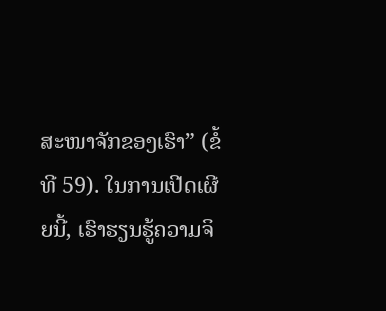ສະໜາຈັກຂອງເຮົາ” (ຂໍ້ທີ 59). ໃນການເປີດເຜີຍນີ້, ເຮົາຮຽນຮູ້ຄວາມຈິ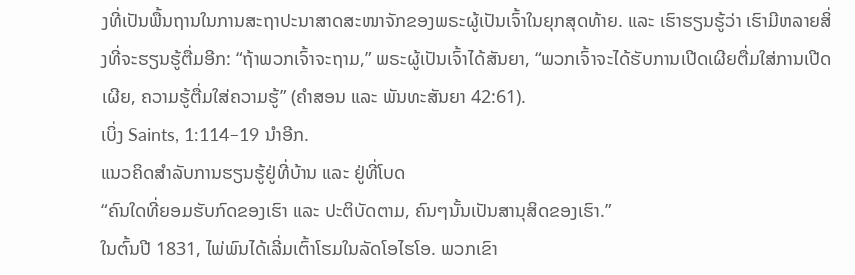ງທີ່ເປັນພື້ນຖານໃນການສະຖາປະນາສາດສະໜາຈັກຂອງພຣະຜູ້ເປັນເຈົ້າໃນຍຸກສຸດທ້າຍ. ແລະ ເຮົາຮຽນຮູ້ວ່າ ເຮົາມີຫລາຍສິ່ງທີ່ຈະຮຽນຮູ້ຕື່ມອີກ: “ຖ້າພວກເຈົ້າຈະຖາມ,” ພຣະຜູ້ເປັນເຈົ້າໄດ້ສັນຍາ, “ພວກເຈົ້າຈະໄດ້ຮັບການເປີດເຜີຍຕື່ມໃສ່ການເປີດເຜີຍ, ຄວາມຮູ້ຕື່ມໃສ່ຄວາມຮູ້” (ຄຳສອນ ແລະ ພັນທະສັນຍາ 42:61).
ເບິ່ງ Saints, 1:114–19 ນຳອີກ.
ແນວຄິດສຳລັບການຮຽນຮູ້ຢູ່ທີ່ບ້ານ ແລະ ຢູ່ທີ່ໂບດ
“ຄົນໃດທີ່ຍອມຮັບກົດຂອງເຮົາ ແລະ ປະຕິບັດຕາມ, ຄົນໆນັ້ນເປັນສານຸສິດຂອງເຮົາ.”
ໃນຕົ້ນປີ 1831, ໄພ່ພົນໄດ້ເລີ່ມເຕົ້າໂຮມໃນລັດໂອໄຮໂອ. ພວກເຂົາ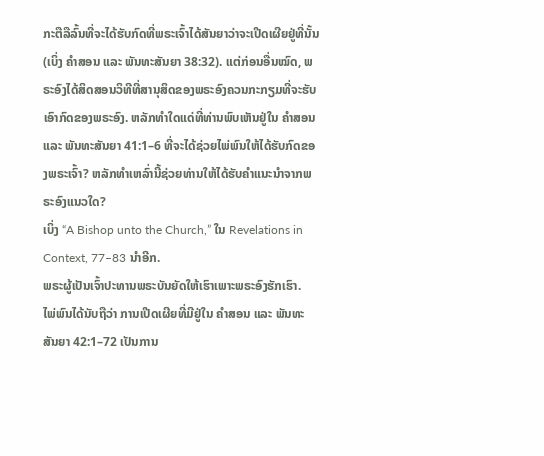ກະຕືລືລົ້ນທີ່ຈະໄດ້ຮັບກົດທີ່ພຣະເຈົ້າໄດ້ສັນຍາວ່າຈະເປີດເຜີຍຢູ່ທີ່ນັ້ນ (ເບິ່ງ ຄຳສອນ ແລະ ພັນທະສັນຍາ 38:32). ແຕ່ກ່ອນອື່ນໝົດ, ພຣະອົງໄດ້ສິດສອນວິທີທີ່ສານຸສິດຂອງພຣະອົງຄວນກະກຽມທີ່ຈະຮັບເອົາກົດຂອງພຣະອົງ. ຫລັກທຳໃດແດ່ທີ່ທ່ານພົບເຫັນຢູ່ໃນ ຄຳສອນ ແລະ ພັນທະສັນຍາ 41:1–6 ທີ່ຈະໄດ້ຊ່ວຍໄພ່ພົນໃຫ້ໄດ້ຮັບກົດຂອງພຣະເຈົ້າ? ຫລັກທຳເຫລົ່ານີ້ຊ່ວຍທ່ານໃຫ້ໄດ້ຮັບຄຳແນະນຳຈາກພຣະອົງແນວໃດ?
ເບິ່ງ “A Bishop unto the Church,” ໃນ Revelations in Context, 77–83 ນຳອີກ.
ພຣະຜູ້ເປັນເຈົ້າປະທານພຣະບັນຍັດໃຫ້ເຮົາເພາະພຣະອົງຮັກເຮົາ.
ໄພ່ພົນໄດ້ນັບຖືວ່າ ການເປີດເຜີຍທີ່ມີຢູ່ໃນ ຄຳສອນ ແລະ ພັນທະສັນຍາ 42:1–72 ເປັນການ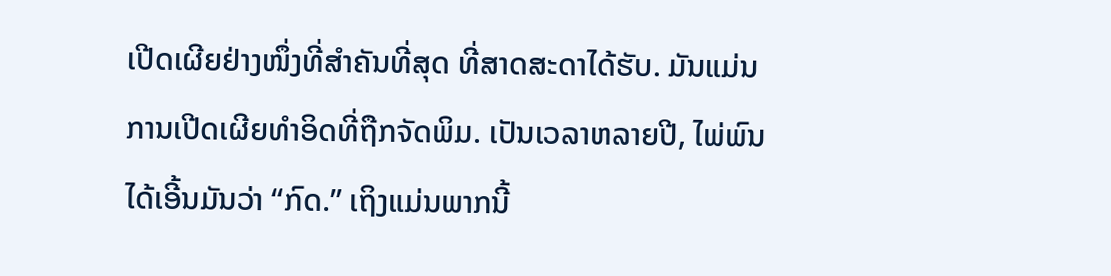ເປີດເຜີຍຢ່າງໜຶ່ງທີ່ສຳຄັນທີ່ສຸດ ທີ່ສາດສະດາໄດ້ຮັບ. ມັນແມ່ນການເປີດເຜີຍທຳອິດທີ່ຖືກຈັດພິມ. ເປັນເວລາຫລາຍປີ, ໄພ່ພົນໄດ້ເອີ້ນມັນວ່າ “ກົດ.” ເຖິງແມ່ນພາກນີ້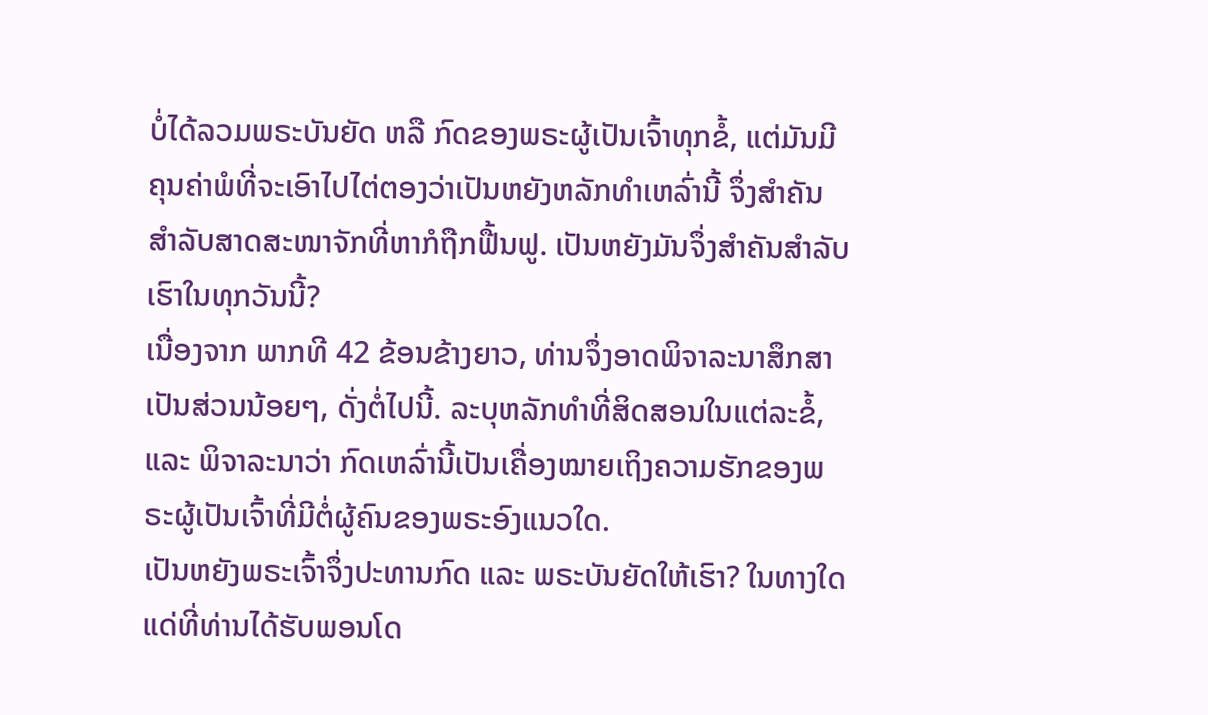ບໍ່ໄດ້ລວມພຣະບັນຍັດ ຫລື ກົດຂອງພຣະຜູ້ເປັນເຈົ້າທຸກຂໍ້, ແຕ່ມັນມີຄຸນຄ່າພໍທີ່ຈະເອົາໄປໄຕ່ຕອງວ່າເປັນຫຍັງຫລັກທຳເຫລົ່ານີ້ ຈຶ່ງສຳຄັນສຳລັບສາດສະໜາຈັກທີ່ຫາກໍຖືກຟື້ນຟູ. ເປັນຫຍັງມັນຈຶ່ງສຳຄັນສຳລັບເຮົາໃນທຸກວັນນີ້?
ເນື່ອງຈາກ ພາກທີ 42 ຂ້ອນຂ້າງຍາວ, ທ່ານຈຶ່ງອາດພິຈາລະນາສຶກສາເປັນສ່ວນນ້ອຍໆ, ດັ່ງຕໍ່ໄປນີ້. ລະບຸຫລັກທຳທີ່ສິດສອນໃນແຕ່ລະຂໍ້, ແລະ ພິຈາລະນາວ່າ ກົດເຫລົ່ານີ້ເປັນເຄື່ອງໝາຍເຖິງຄວາມຮັກຂອງພຣະຜູ້ເປັນເຈົ້າທີ່ມີຕໍ່ຜູ້ຄົນຂອງພຣະອົງແນວໃດ.
ເປັນຫຍັງພຣະເຈົ້າຈຶ່ງປະທານກົດ ແລະ ພຣະບັນຍັດໃຫ້ເຮົາ? ໃນທາງໃດແດ່ທີ່ທ່ານໄດ້ຮັບພອນໂດ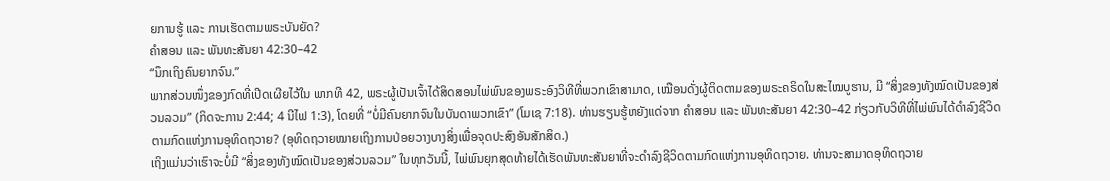ຍການຮູ້ ແລະ ການເຮັດຕາມພຣະບັນຍັດ?
ຄຳສອນ ແລະ ພັນທະສັນຍາ 42:30–42
“ນຶກເຖິງຄົນຍາກຈົນ.”
ພາກສ່ວນໜຶ່ງຂອງກົດທີ່ເປີດເຜີຍໄວ້ໃນ ພາກທີ 42, ພຣະຜູ້ເປັນເຈົ້າໄດ້ສິດສອນໄພ່ພົນຂອງພຣະອົງວິທີທີ່ພວກເຂົາສາມາດ, ເໝືອນດັ່ງຜູ້ຕິດຕາມຂອງພຣະຄຣິດໃນສະໄໝບູຮານ, ມີ “ສິ່ງຂອງທັງໝົດເປັນຂອງສ່ວນລວມ” (ກິດຈະການ 2:44; 4 ນີໄຟ 1:3), ໂດຍທີ່ “ບໍ່ມີຄົນຍາກຈົນໃນບັນດາພວກເຂົາ” (ໂມເຊ 7:18). ທ່ານຮຽນຮູ້ຫຍັງແດ່ຈາກ ຄຳສອນ ແລະ ພັນທະສັນຍາ 42:30–42 ກ່ຽວກັບວິທີທີ່ໄພ່ພົນໄດ້ດຳລົງຊີວິດຕາມກົດແຫ່ງການອຸທິດຖວາຍ? (ອຸທິດຖວາຍໝາຍເຖິງການປ່ອຍວາງບາງສິ່ງເພື່ອຈຸດປະສົງອັນສັກສິດ.)
ເຖິງແມ່ນວ່າເຮົາຈະບໍ່ມີ “ສິ່ງຂອງທັງໝົດເປັນຂອງສ່ວນລວມ” ໃນທຸກວັນນີ້, ໄພ່ພົນຍຸກສຸດທ້າຍໄດ້ເຮັດພັນທະສັນຍາທີ່ຈະດຳລົງຊີວິດຕາມກົດແຫ່ງການອຸທິດຖວາຍ. ທ່ານຈະສາມາດອຸທິດຖວາຍ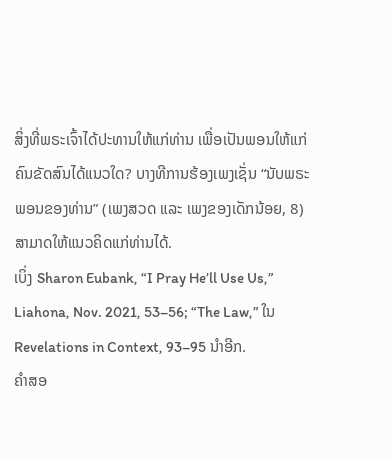ສິ່ງທີ່ພຣະເຈົ້າໄດ້ປະທານໃຫ້ແກ່ທ່ານ ເພື່ອເປັນພອນໃຫ້ແກ່ຄົນຂັດສົນໄດ້ແນວໃດ? ບາງທີການຮ້ອງເພງເຊັ່ນ “ນັບພຣະພອນຂອງທ່ານ” (ເພງສວດ ແລະ ເພງຂອງເດັກນ້ອຍ, 8) ສາມາດໃຫ້ແນວຄິດແກ່ທ່ານໄດ້.
ເບິ່ງ Sharon Eubank, “I Pray He’ll Use Us,” Liahona, Nov. 2021, 53–56; “The Law,” ໃນ Revelations in Context, 93–95 ນຳອີກ.
ຄຳສອ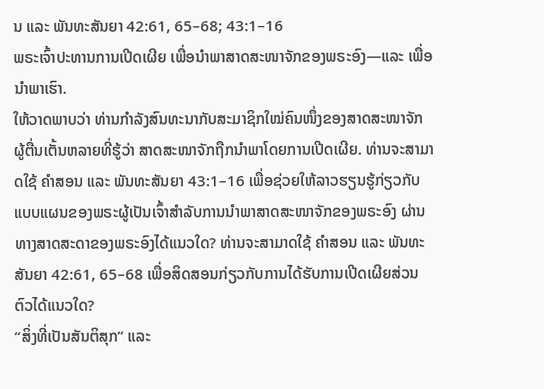ນ ແລະ ພັນທະສັນຍາ 42:61, 65–68; 43:1–16
ພຣະເຈົ້າປະທານການເປີດເຜີຍ ເພື່ອນຳພາສາດສະໜາຈັກຂອງພຣະອົງ—ແລະ ເພື່ອນຳພາເຮົາ.
ໃຫ້ວາດພາບວ່າ ທ່ານກຳລັງສົນທະນາກັບສະມາຊິກໃໝ່ຄົນໜຶ່ງຂອງສາດສະໜາຈັກ ຜູ້ຕື່ນເຕັ້ນຫລາຍທີ່ຮູ້ວ່າ ສາດສະໜາຈັກຖືກນຳພາໂດຍການເປີດເຜີຍ. ທ່ານຈະສາມາດໃຊ້ ຄຳສອນ ແລະ ພັນທະສັນຍາ 43:1–16 ເພື່ອຊ່ວຍໃຫ້ລາວຮຽນຮູ້ກ່ຽວກັບແບບແຜນຂອງພຣະຜູ້ເປັນເຈົ້າສຳລັບການນຳພາສາດສະໜາຈັກຂອງພຣະອົງ ຜ່ານທາງສາດສະດາຂອງພຣະອົງໄດ້ແນວໃດ? ທ່ານຈະສາມາດໃຊ້ ຄຳສອນ ແລະ ພັນທະສັນຍາ 42:61, 65–68 ເພື່ອສິດສອນກ່ຽວກັບການໄດ້ຮັບການເປີດເຜີຍສ່ວນຕົວໄດ້ແນວໃດ?
“ສິ່ງທີ່ເປັນສັນຕິສຸກ” ແລະ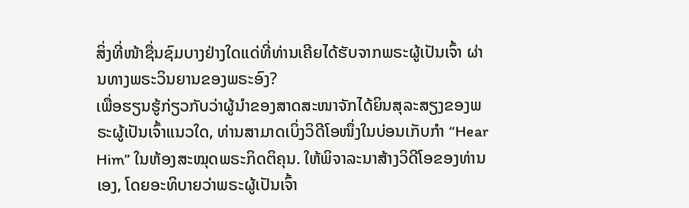ສິ່ງທີ່ໜ້າຊື່ນຊົມບາງຢ່າງໃດແດ່ທີ່ທ່ານເຄີຍໄດ້ຮັບຈາກພຣະຜູ້ເປັນເຈົ້າ ຜ່ານທາງພຣະວິນຍານຂອງພຣະອົງ?
ເພື່ອຮຽນຮູ້ກ່ຽວກັບວ່າຜູ້ນຳຂອງສາດສະໜາຈັກໄດ້ຍິນສຸລະສຽງຂອງພຣະຜູ້ເປັນເຈົ້າແນວໃດ, ທ່ານສາມາດເບິ່ງວິດີໂອໜຶ່ງໃນບ່ອນເກັບກຳ “Hear Him” ໃນຫ້ອງສະໝຸດພຣະກິດຕິຄຸນ. ໃຫ້ພິຈາລະນາສ້າງວິດີໂອຂອງທ່ານເອງ, ໂດຍອະທິບາຍວ່າພຣະຜູ້ເປັນເຈົ້າ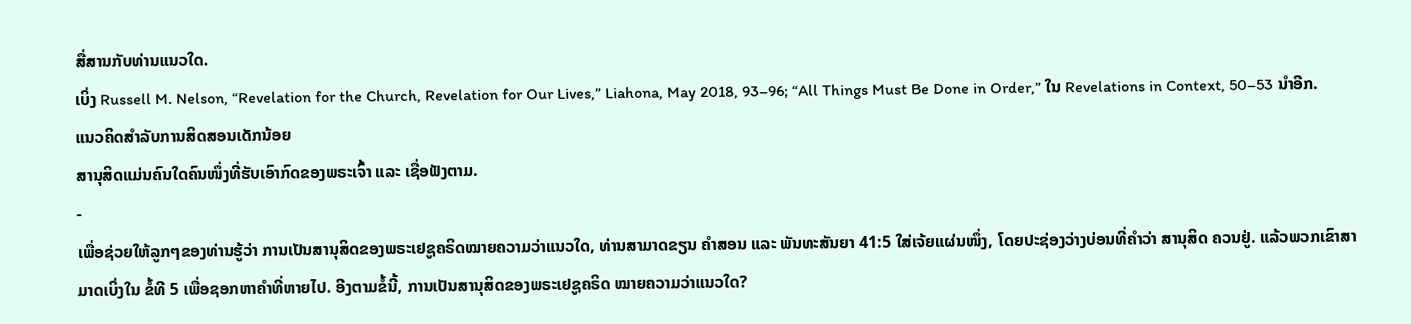ສື່ສານກັບທ່ານແນວໃດ.
ເບິ່ງ Russell M. Nelson, “Revelation for the Church, Revelation for Our Lives,” Liahona, May 2018, 93–96; “All Things Must Be Done in Order,” ໃນ Revelations in Context, 50–53 ນຳອີກ.
ແນວຄິດສຳລັບການສິດສອນເດັກນ້ອຍ
ສານຸສິດແມ່ນຄົນໃດຄົນໜຶ່ງທີ່ຮັບເອົາກົດຂອງພຣະເຈົ້າ ແລະ ເຊື່ອຟັງຕາມ.
-
ເພື່ອຊ່ວຍໃຫ້ລູກໆຂອງທ່ານຮູ້ວ່າ ການເປັນສານຸສິດຂອງພຣະເຢຊູຄຣິດໝາຍຄວາມວ່າແນວໃດ, ທ່ານສາມາດຂຽນ ຄຳສອນ ແລະ ພັນທະສັນຍາ 41:5 ໃສ່ເຈ້ຍແຜ່ນໜຶ່ງ, ໂດຍປະຊ່ອງວ່າງບ່ອນທີ່ຄຳວ່າ ສານຸສິດ ຄວນຢູ່. ແລ້ວພວກເຂົາສາມາດເບິ່ງໃນ ຂໍ້ທີ 5 ເພື່ອຊອກຫາຄຳທີ່ຫາຍໄປ. ອີງຕາມຂໍ້ນີ້, ການເປັນສານຸສິດຂອງພຣະເຢຊູຄຣິດ ໝາຍຄວາມວ່າແນວໃດ?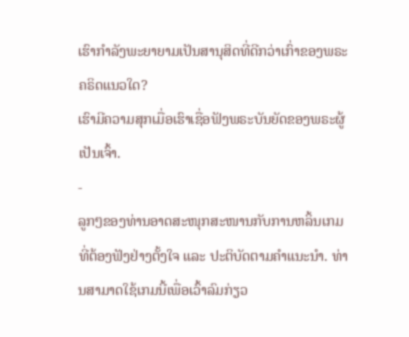ເຮົາກຳລັງພະຍາຍາມເປັນສານຸສິດທີ່ດີກວ່າເກົ່າຂອງພຣະຄຣິດແນວໃດ?
ເຮົາມີຄວາມສຸກເມື່ອເຮົາເຊື່ອຟັງພຣະບັນຍັດຂອງພຣະຜູ້ເປັນເຈົ້າ.
-
ລູກໆຂອງທ່ານອາດສະໜຸກສະໜານກັບການຫລິ້ນເກມທີ່ຕ້ອງຟັງຢ່າງຕັ້ງໃຈ ແລະ ປະຕິບັດຕາມຄຳແນະນຳ. ທ່ານສາມາດໃຊ້ເກມນີ້ເພື່ອເວົ້າລົມກ່ຽວ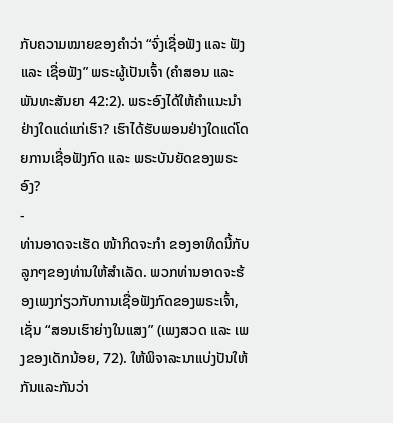ກັບຄວາມໝາຍຂອງຄຳວ່າ “ຈົ່ງເຊື່ອຟັງ ແລະ ຟັງ ແລະ ເຊື່ອຟັງ” ພຣະຜູ້ເປັນເຈົ້າ (ຄຳສອນ ແລະ ພັນທະສັນຍາ 42:2). ພຣະອົງໄດ້ໃຫ້ຄຳແນະນຳຢ່າງໃດແດ່ແກ່ເຮົາ? ເຮົາໄດ້ຮັບພອນຢ່າງໃດແດ່ໂດຍການເຊື່ອຟັງກົດ ແລະ ພຣະບັນຍັດຂອງພຣະອົງ?
-
ທ່ານອາດຈະເຮັດ ໜ້າກິດຈະກຳ ຂອງອາທິດນີ້ກັບລູກໆຂອງທ່ານໃຫ້ສຳເລັດ. ພວກທ່ານອາດຈະຮ້ອງເພງກ່ຽວກັບການເຊື່ອຟັງກົດຂອງພຣະເຈົ້າ, ເຊັ່ນ “ສອນເຮົາຍ່າງໃນແສງ” (ເພງສວດ ແລະ ເພງຂອງເດັກນ້ອຍ, 72). ໃຫ້ພິຈາລະນາແບ່ງປັນໃຫ້ກັນແລະກັນວ່າ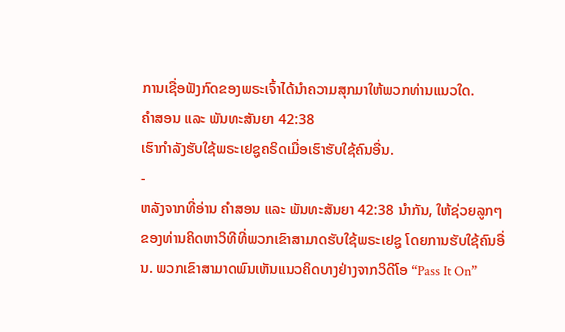ການເຊື່ອຟັງກົດຂອງພຣະເຈົ້າໄດ້ນຳຄວາມສຸກມາໃຫ້ພວກທ່ານແນວໃດ.
ຄຳສອນ ແລະ ພັນທະສັນຍາ 42:38
ເຮົາກຳລັງຮັບໃຊ້ພຣະເຢຊູຄຣິດເມື່ອເຮົາຮັບໃຊ້ຄົນອື່ນ.
-
ຫລັງຈາກທີ່ອ່ານ ຄຳສອນ ແລະ ພັນທະສັນຍາ 42:38 ນຳກັນ, ໃຫ້ຊ່ວຍລູກໆຂອງທ່ານຄິດຫາວິທີທີ່ພວກເຂົາສາມາດຮັບໃຊ້ພຣະເຢຊູ ໂດຍການຮັບໃຊ້ຄົນອື່ນ. ພວກເຂົາສາມາດພົນເຫັນແນວຄິດບາງຢ່າງຈາກວິດີໂອ “Pass It On”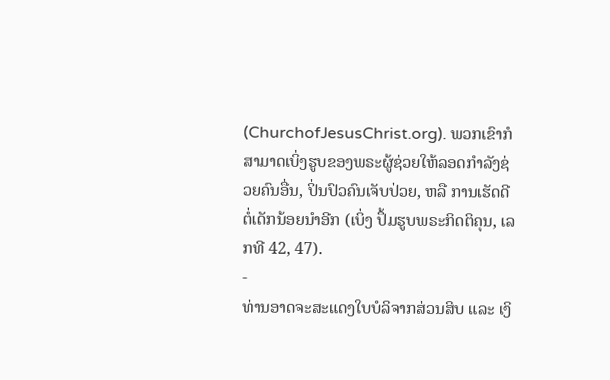(ChurchofJesusChrist.org). ພວກເຂົາກໍສາມາດເບິ່ງຮູບຂອງພຣະຜູ້ຊ່ວຍໃຫ້ລອດກຳລັງຊ່ວຍຄົນອື່ນ, ປິ່ນປົວຄົນເຈັບປ່ວຍ, ຫລື ການເຮັດດີຕໍ່ເດັກນ້ອຍນຳອີກ (ເບິ່ງ ປຶ້ມຮູບພຣະກິດຕິຄຸນ, ເລກທີ 42, 47).
-
ທ່ານອາດຈະສະແດງໃບບໍລິຈາກສ່ວນສິບ ແລະ ເງິ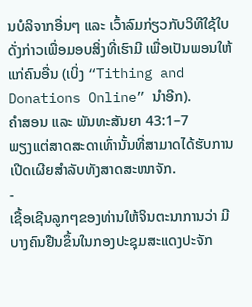ນບໍລິຈາກອື່ນໆ ແລະ ເວົ້າລົມກ່ຽວກັບວິທີໃຊ້ໃບດັ່ງກ່າວເພື່ອມອບສິ່ງທີ່ເຮົາມີ ເພື່ອເປັນພອນໃຫ້ແກ່ຄົນອື່ນ (ເບິ່ງ “Tithing and Donations Online” ນຳອີກ).
ຄຳສອນ ແລະ ພັນທະສັນຍາ 43:1–7
ພຽງແຕ່ສາດສະດາເທົ່ານັ້ນທີ່ສາມາດໄດ້ຮັບການເປີດເຜີຍສຳລັບທັງສາດສະໜາຈັກ.
-
ເຊື້ອເຊີນລູກໆຂອງທ່ານໃຫ້ຈິນຕະນາການວ່າ ມີບາງຄົນຢືນຂຶ້ນໃນກອງປະຊຸມສະແດງປະຈັກ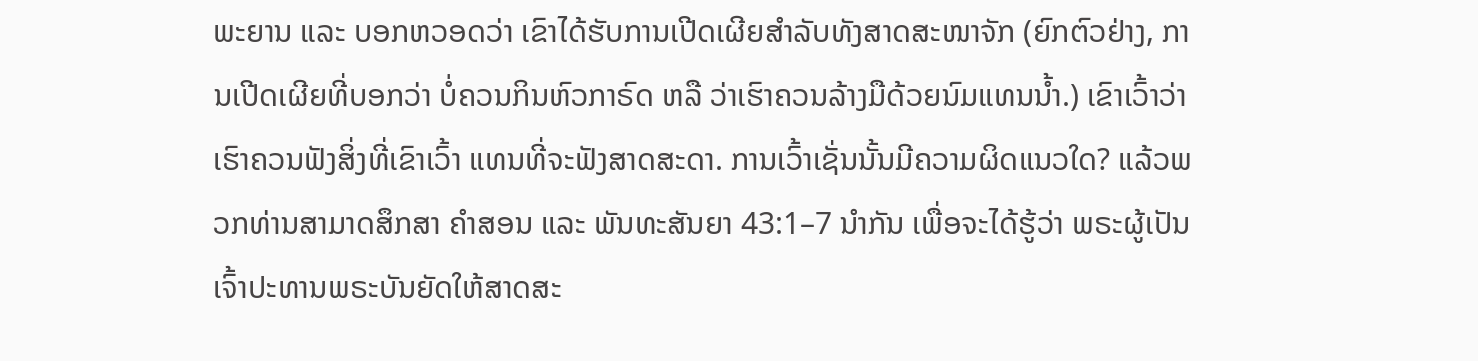ພະຍານ ແລະ ບອກຫວອດວ່າ ເຂົາໄດ້ຮັບການເປີດເຜີຍສຳລັບທັງສາດສະໜາຈັກ (ຍົກຕົວຢ່າງ, ການເປີດເຜີຍທີ່ບອກວ່າ ບໍ່ຄວນກິນຫົວກາຣົດ ຫລື ວ່າເຮົາຄວນລ້າງມືດ້ວຍນົມແທນນ້ຳ.) ເຂົາເວົ້າວ່າເຮົາຄວນຟັງສິ່ງທີ່ເຂົາເວົ້າ ແທນທີ່ຈະຟັງສາດສະດາ. ການເວົ້າເຊັ່ນນັ້ນມີຄວາມຜິດແນວໃດ? ແລ້ວພວກທ່ານສາມາດສຶກສາ ຄຳສອນ ແລະ ພັນທະສັນຍາ 43:1–7 ນຳກັນ ເພື່ອຈະໄດ້ຮູ້ວ່າ ພຣະຜູ້ເປັນເຈົ້າປະທານພຣະບັນຍັດໃຫ້ສາດສະ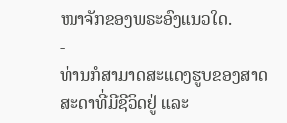ໜາຈັກຂອງພຣະອົງແນວໃດ.
-
ທ່ານກໍສາມາດສະແດງຮູບຂອງສາດສະດາທີ່ມີຊີວິດຢູ່ ແລະ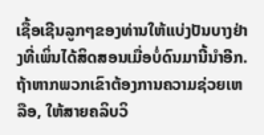ເຊື້ອເຊີນລູກໆຂອງທ່ານໃຫ້ແບ່ງປັນບາງຢ່າງທີ່ເພິ່ນໄດ້ສິດສອນເມື່ອບໍ່ດົນມານີ້ນຳອີກ. ຖ້າຫາກພວກເຂົາຕ້ອງການຄວາມຊ່ວຍເຫລືອ, ໃຫ້ສາຍຄລິບວິ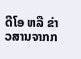ດີໂອ ຫລື ຂ່າວສານຈາກກ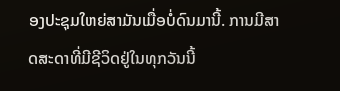ອງປະຊຸມໃຫຍ່ສາມັນເມື່ອບໍ່ດົນມານີ້. ການມີສາດສະດາທີ່ມີຊີວິດຢູ່ໃນທຸກວັນນີ້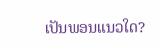ເປັນພອນແນວໃດ?